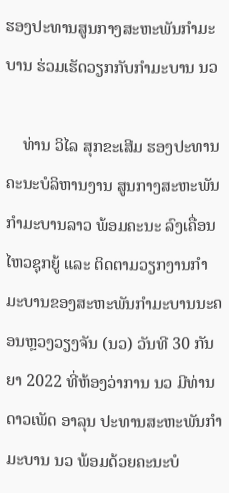ຮອງປະທານສູນກາງສະຫະພັນກໍາມະບານ ຮ່ວມເຮັດວຽກກັບກໍາມະບານ ນວ

    ທ່ານ ວິໄລ ສຸກຂະເສີມ ຮອງປະທານຄະນະບໍລິຫານງານ ສູນກາງສະຫະພັນກໍາມະບານລາວ ພ້ອມຄະນະ ລົງເຄື່ອນໄຫວຊຸກຍູ້ ແລະ ຕິດຕາມວຽກງານກໍາມະບານຂອງສະຫະພັນກໍາມະບານນະຄອນຫຼວງວຽງຈັນ (ນວ) ວັນທີ 30 ກັນຍາ 2022 ທີ່ຫ້ອງວ່າການ ນວ ມີທ່ານ ດາວເພັດ ອາລຸນ ປະທານສະຫະພັນກໍາມະບານ ນວ ພ້ອມດ້ວຍຄະນະບໍ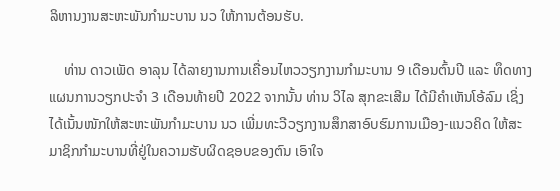ລິຫານງານສະຫະພັນກໍາມະບານ ນວ ໃຫ້ການຕ້ອນຮັບ.

    ທ່ານ ດາວເພັດ ອາລຸນ ໄດ້ລາຍງານການເຄື່ອນໄຫວວຽກງານກໍາມະບານ 9 ເດືອນຕົ້ນປີ ແລະ ທຶດທາງແຜນການວຽກປະຈໍາ 3 ເດືອນທ້າຍປີ 2022 ຈາກນັ້ນ ທ່ານ ວິໄລ ສຸກຂະເສີມ ໄດ້ມີຄໍາເຫັນໂອ້ລົມ ເຊິ່ງໄດ້ເນັ້ນໜັກໃຫ້ສະຫະພັນກໍາມະບານ ນວ ເພີ່ມທະວີວຽກງານສຶກສາອົບຮົມການເມືອງ-ແນວຄິດ ໃຫ້ສະມາຊິກກໍາມະບານທີ່ຢູ່ໃນຄວາມຮັບຜິດຊອບຂອງຕົນ ເອົາໃຈ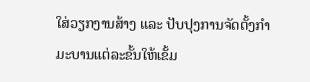ໃສ່ວຽກງານສ້າງ ແລະ ປັບປຸງການຈັດຕັ້ງກໍາມະບານແຕ່ລະຂັ້ນໃຫ້ເຂັ້ມ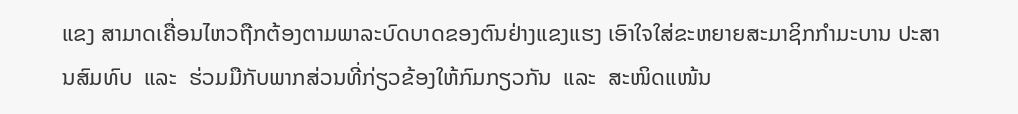ແຂງ ສາມາດເຄື່ອນໄຫວຖືກຕ້ອງຕາມພາລະບົດບາດຂອງຕົນຢ່າງແຂງແຮງ ເອົາໃຈໃສ່ຂະຫຍາຍສະມາຊິກກຳມະບານ ປະສານສົມທົບ  ແລະ  ຮ່ວມມືກັບພາກສ່ວນທີ່ກ່ຽວຂ້ອງໃຫ້ກົມກຽວກັນ  ແລະ  ສະໜິດແໜ້ນ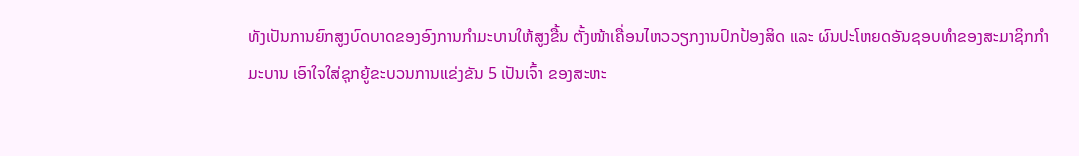ທັງເປັນການຍົກສູງບົດບາດຂອງອົງການກໍາມະບານໃຫ້ສູງຂື້ນ ຕັ້ງໜ້າເຄື່ອນໄຫວວຽກງານປົກປ້ອງສິດ ແລະ ຜົນປະໂຫຍດອັນຊອບທໍາຂອງສະມາຊິກກຳມະບານ ເອົາໃຈໃສ່ຊຸກຍູ້ຂະບວນການແຂ່ງຂັນ 5 ເປັນເຈົ້າ ຂອງສະຫະ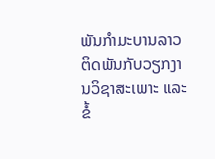ພັນກຳມະບານລາວ ຕິດພັນກັບວຽກງານວິຊາສະເພາະ ແລະ ຂໍ້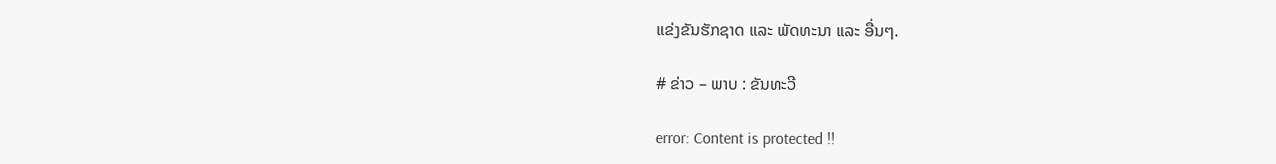ແຂ່ງຂັນຮັກຊາດ ແລະ ພັດທະນາ ແລະ ອື່ນໆ.

# ຂ່າວ – ພາບ : ຂັນທະວີ

error: Content is protected !!